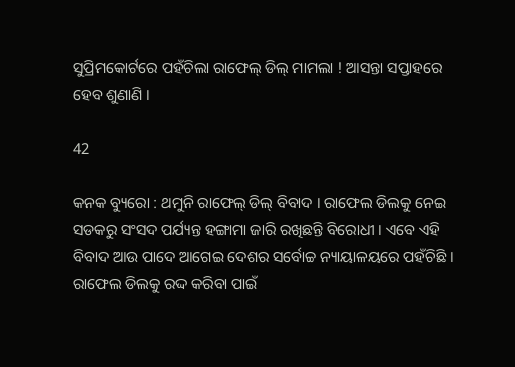ସୁପ୍ରିମକୋର୍ଟରେ ପହଁଚିଲା ରାଫେଲ୍ ଡିଲ୍ ମାମଲା ! ଆସନ୍ତା ସପ୍ତାହରେ ହେବ ଶୁଣାଣି ।

42

କନକ ବ୍ୟୁରୋ : ଥମୁନି ରାଫେଲ୍ ଡିଲ୍ ବିବାଦ । ରାଫେଲ ଡିଲକୁ ନେଇ ସଡକରୁ ସଂସଦ ପର୍ଯ୍ୟନ୍ତ ହଙ୍ଗାମା ଜାରି ରଖିଛନ୍ତି ବିରୋଧୀ । ଏବେ ଏହି ବିବାଦ ଆଉ ପାଦେ ଆଗେଇ ଦେଶର ସର୍ବୋଚ୍ଚ ନ୍ୟାୟାଳୟରେ ପହଁଚିଛି । ରାଫେଲ ଡିଲକୁ ରଦ୍ଦ କରିବା ପାଇଁ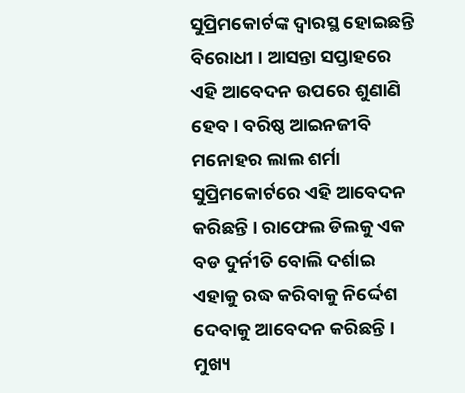ସୁପ୍ରିମକୋର୍ଟଙ୍କ ଦ୍ୱାରସ୍ଥ ହୋଇଛନ୍ତି ବିରୋଧୀ । ଆସନ୍ତା ସପ୍ତାହରେ ଏହି ଆବେଦନ ଉପରେ ଶୁଣାଣି ହେବ । ବରିଷ୍ଠ ଆଇନଜୀବି ମନୋହର ଲାଲ ଶର୍ମା ସୁପ୍ରିମକୋର୍ଟରେ ଏହି ଆବେଦନ କରିଛନ୍ତି । ରାଫେଲ ଡିଲକୁ ଏକ ବଡ ଦୁର୍ନୀତି ବୋଲି ଦର୍ଶାଇ ଏହାକୁ ରଦ୍ଧ କରିବାକୁ ନିର୍ଦ୍ଦେଶ ଦେବାକୁ ଆବେଦନ କରିଛନ୍ତି । ମୁଖ୍ୟ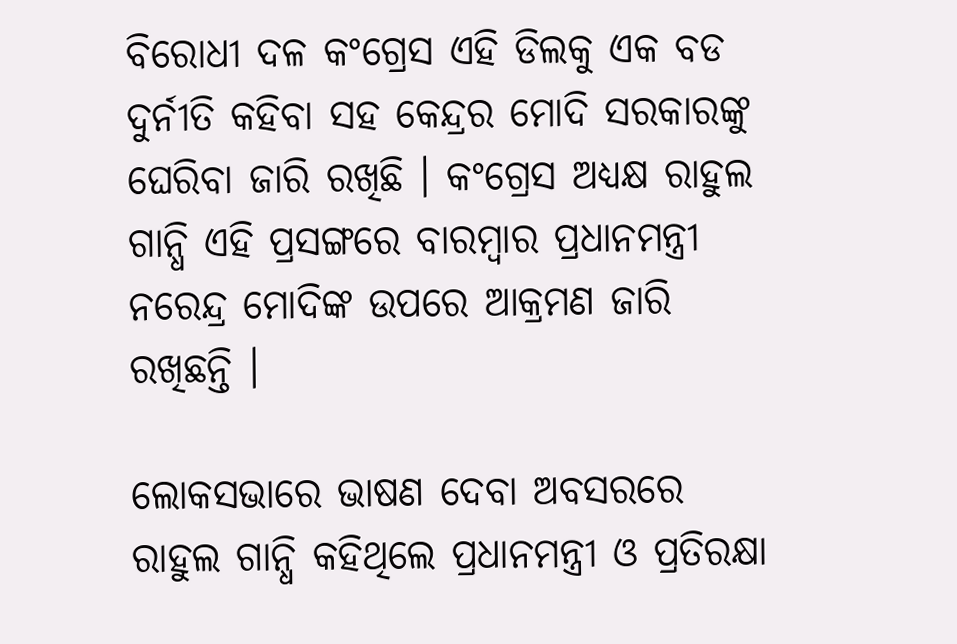ବିରୋଧୀ ଦଳ କଂଗ୍ରେସ ଏହି ଡିଲକୁ ଏକ ବଡ ଦୁର୍ନୀତି କହିବା ସହ କେନ୍ଦ୍ରର ମୋଦି ସରକାରଙ୍କୁ ଘେରିବା ଜାରି ରଖିଛି । କଂଗ୍ରେସ ଅଧ୍ୟକ୍ଷ ରାହୁଲ ଗାନ୍ଧି ଏହି ପ୍ରସଙ୍ଗରେ ବାରମ୍ବାର ପ୍ରଧାନମନ୍ତ୍ରୀ ନରେନ୍ଦ୍ର ମୋଦିଙ୍କ ଉପରେ ଆକ୍ରମଣ ଜାରି ରଖିଛନ୍ତି ।

ଲୋକସଭାରେ ଭାଷଣ ଦେବା ଅବସରରେ ରାହୁଲ ଗାନ୍ଧି କହିଥିଲେ ପ୍ରଧାନମନ୍ତ୍ରୀ ଓ ପ୍ରତିରକ୍ଷା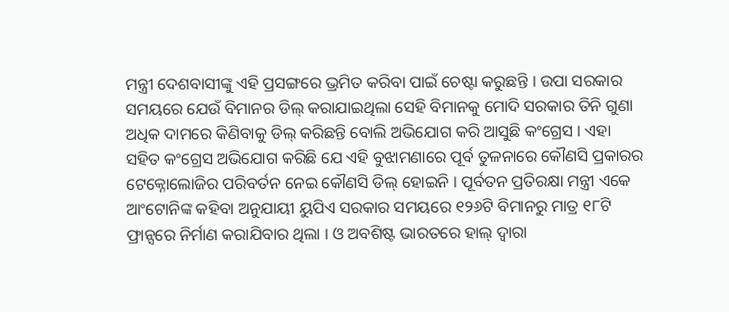ମନ୍ତ୍ରୀ ଦେଶବାସୀଙ୍କୁ ଏହି ପ୍ରସଙ୍ଗରେ ଭ୍ରମିତ କରିବା ପାଇଁ ଚେଷ୍ଟା କରୁଛନ୍ତି । ଉପା ସରକାର ସମୟରେ ଯେଉଁ ବିମାନର ଡିଲ୍ କରାଯାଇଥିଲା ସେହି ବିମାନକୁ ମୋଦି ସରକାର ତିନି ଗୁଣା ଅଧିକ ଦାମରେ କିଣିବାକୁ ଡିଲ୍ କରିଛନ୍ତି ବୋଲି ଅଭିଯୋଗ କରି ଆସୁଛି କଂଗ୍ରେସ । ଏହା ସହିତ କଂଗ୍ରେସ ଅଭିଯୋଗ କରିଛି ଯେ ଏହି ବୁଝାମଣାରେ ପୂର୍ବ ତୁଳନାରେ କୌଣସି ପ୍ରକାରର ଟେକ୍ନୋଲୋଜିର ପରିବର୍ତନ ନେଇ କୌଣସି ଡିଲ୍ ହୋଇନି । ପୂର୍ବତନ ପ୍ରତିରକ୍ଷା ମନ୍ତ୍ରୀ ଏକେ ଆଂଟୋନିଙ୍କ କହିବା ଅନୁଯାୟୀ ୟୁପିଏ ସରକାର ସମୟରେ ୧୨୬ଟି ବିମାନରୁ ମାତ୍ର ୧୮ଟି ଫ୍ରାନ୍ସରେ ନିର୍ମାଣ କରାଯିବାର ଥିଲା । ଓ ଅବଶିଷ୍ଟ ଭାରତରେ ହାଲ୍ ଦ୍ୱାରା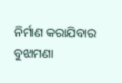ନିର୍ମାଣ କରାଯିବାର ବୁଝାମଣା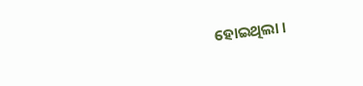ହୋଇଥିଲା ।